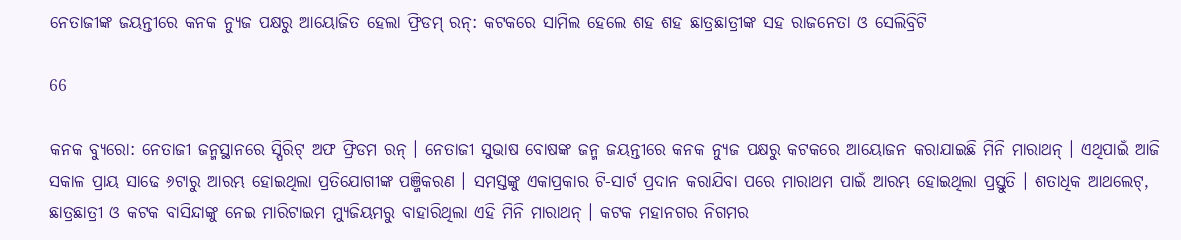ନେତାଜୀଙ୍କ ଜୟନ୍ତୀରେ କନକ ନ୍ୟୁଜ ପକ୍ଷରୁ ଆୟୋଜିତ ହେଲା ଫ୍ରିଡମ୍ ରନ୍: କଟକରେ ସାମିଲ ହେଲେ ଶହ ଶହ ଛାତ୍ରଛାତ୍ରୀଙ୍କ ସହ ରାଜନେତା ଓ ସେଲିବ୍ରିଟି

66

କନକ ବ୍ୟୁରୋ: ନେତାଜୀ ଜନ୍ମସ୍ଥାନରେ ସ୍ପିରିଟ୍ ଅଫ ଫ୍ରିଡମ ରନ୍ । ନେତାଜୀ ସୁଭାଷ ବୋଷଙ୍କ ଜନ୍ମ ଜୟନ୍ତୀରେ କନକ ନ୍ୟୁଜ ପକ୍ଷରୁ କଟକରେ ଆୟୋଜନ କରାଯାଇଛି ମିନି ମାରାଥନ୍ । ଏଥିପାଇଁ ଆଜି ସକାଳ ପ୍ରାୟ ସାଢେ ୬ଟାରୁ ଆରମ୍ଭ ହୋଇଥିଲା ପ୍ରତିଯୋଗୀଙ୍କ ପଞ୍ଜିକରଣ । ସମସ୍ତଙ୍କୁ ଏକାପ୍ରକାର ଟି-ସାର୍ଟ ପ୍ରଦାନ କରାଯିବା ପରେ ମାରାଥମ ପାଇଁ ଆରମ୍ଭ ହୋଇଥିଲା ପ୍ରସ୍ତୁତି । ଶତାଧିକ ଆଥଲେଟ୍, ଛାତ୍ରଛାତ୍ରୀ ଓ କଟକ ବାସିନ୍ଦାଙ୍କୁ ନେଇ ମାରିଟାଇମ ମ୍ୟୁଜିୟମରୁ ବାହାରିଥିଲା ଏହି ମିନି ମାରାଥନ୍ । କଟକ ମହାନଗର ନିଗମର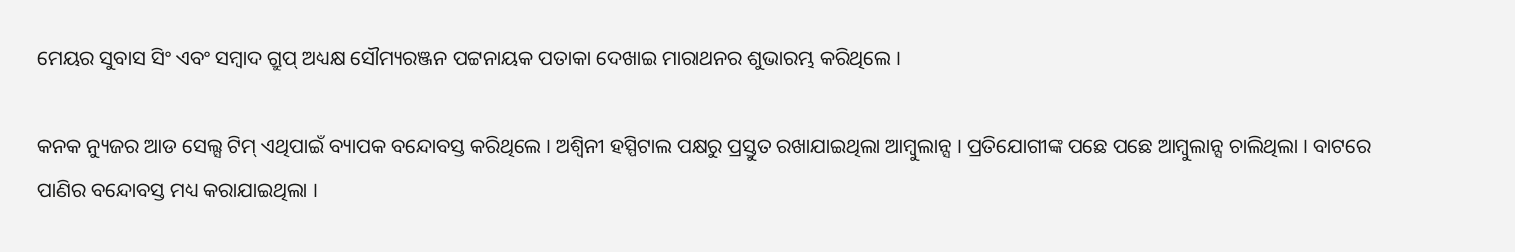ମେୟର ସୁବାସ ସିଂ ଏବଂ ସମ୍ବାଦ ଗ୍ରୁପ୍ ଅଧ୍ୟକ୍ଷ ସୌମ୍ୟରଞ୍ଜନ ପଟ୍ଟନାୟକ ପତାକା ଦେଖାଇ ମାରାଥନର ଶୁଭାରମ୍ଭ କରିଥିଲେ ।

କନକ ନ୍ୟୁଜର ଆଡ ସେଲ୍ସ ଟିମ୍ ଏଥିପାଇଁ ବ୍ୟାପକ ବନ୍ଦୋବସ୍ତ କରିଥିଲେ । ଅଶ୍ୱିନୀ ହସ୍ପିଟାଲ ପକ୍ଷରୁ ପ୍ରସ୍ତୁତ ରଖାଯାଇଥିଲା ଆମ୍ବୁଲାନ୍ସ । ପ୍ରତିଯୋଗୀଙ୍କ ପଛେ ପଛେ ଆମ୍ବୁଲାନ୍ସ ଚାଲିଥିଲା । ବାଟରେ ପାଣିର ବନ୍ଦୋବସ୍ତ ମଧ୍ୟ କରାଯାଇଥିଲା ।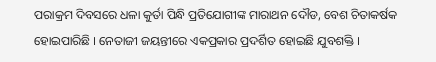ପରାକ୍ରମ ଦିବସରେ ଧଳା କୁର୍ତା ପିନ୍ଧି ପ୍ରତିଯୋଗୀଙ୍କ ମାରାଥନ ଦୌଡ, ବେଶ ଚିତାକର୍ଷକ ହୋଇପାରିଛି । ନେତାଜୀ ଜୟନ୍ତୀରେ ଏକପ୍ରକାର ପ୍ରଦର୍ଶିତ ହୋଇଛି ଯୁବଶକ୍ତି ।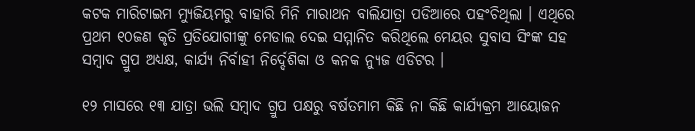କଟକ ମାରିଟାଇମ ମ୍ୟୁଜିୟମରୁ ବାହାରି ମିନି ମାରାଥନ ବାଲିଯାତ୍ରା ପଡିଆରେ ପହଂଚିଥିଲା । ଏଥିରେ ପ୍ରଥମ ୧୦ଜଣ କୃତି ପ୍ରତିଯୋଗୀଙ୍କୁ ମେଡାଲ ଦେଇ ସମ୍ମାନିତ କରିଥିଲେ ମେୟର ସୁବାସ ସିଂଙ୍କ ସହ ସମ୍ବାଦ ଗ୍ରୁପ ଅଧ୍ୟକ୍ଷ, କାର୍ଯ୍ୟ ନିର୍ବାହୀ ନିର୍ଦ୍ଦେଶିକା ଓ କନକ ନ୍ୟୁଜ ଏଡିଟର ।

୧୨ ମାସରେ ୧୩ ଯାତ୍ରା ଭଲି ସମ୍ବାଦ ଗ୍ରୁପ ପକ୍ଷରୁ ବର୍ଷତମାମ କିଛି ନା କିଛି କାର୍ଯ୍ୟକ୍ରମ ଆୟୋଜନ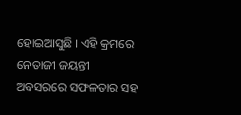ହୋଇଆସୁଛି । ଏହି କ୍ରମରେ ନେତାଜୀ ଜୟନ୍ତୀ ଅବସରରେ ସଫଳତାର ସହ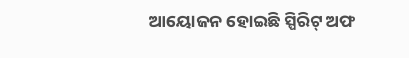ଆୟୋଜନ ହୋଇଛି ସ୍ପିରିଟ୍ ଅଫ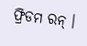ଫ୍ରିଡମ ରନ୍ ।